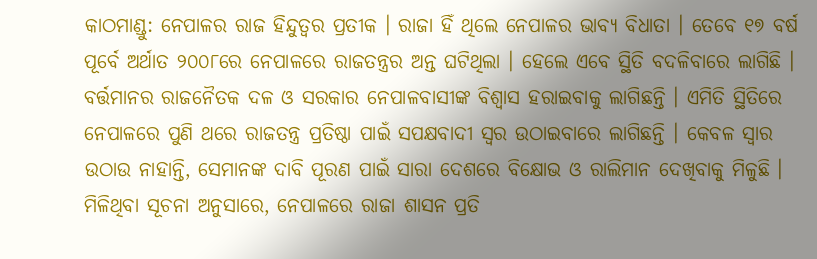କାଠମାଣ୍ଡୁ: ନେପାଳର ରାଜ ହିନ୍ଦୁତ୍ବର ପ୍ରତୀକ । ରାଜା ହିଁ ଥିଲେ ନେପାଳର ଭାବ୍ୟ ବିଧାତା । ତେବେ ୧୭ ବର୍ଷ ପୂର୍ବେ ଅର୍ଥାତ ୨୦୦୮ରେ ନେପାଳରେ ରାଜତନ୍ତ୍ରର ଅନ୍ତ ଘଟିଥିଲା । ହେଲେ ଏବେ ସ୍ଥିତି ବଦଳିବାରେ ଲାଗିଛି । ବର୍ତ୍ତମାନର ରାଜନୈତକ ଦଳ ଓ ସରକାର ନେପାଳବାସୀଙ୍କ ବିଶ୍ବାସ ହରାଇବାକୁ ଲାଗିଛନ୍ତି । ଏମିତି ସ୍ଥିତିରେ ନେପାଳରେ ପୁଣି ଥରେ ରାଜତନ୍ତ୍ର ପ୍ରତିଷ୍ଠା ପାଇଁ ସପକ୍ଷବାଦୀ ସ୍ବର ଉଠାଇବାରେ ଲାଗିଛନ୍ତି । କେବଳ ସ୍ବାର ଉଠାଉ ନାହାନ୍ତି, ସେମାନଙ୍କ ଦାବି ପୂରଣ ପାଇଁ ସାରା ଦେଶରେ ବିକ୍ଷୋଭ ଓ ରାଲିମାନ ଦେଖିବାକୁ ମିଳୁଛି ।
ମିଳିଥିବା ସୂଚନା ଅନୁସାରେ, ନେପାଳରେ ରାଜା ଶାସନ ପ୍ରତି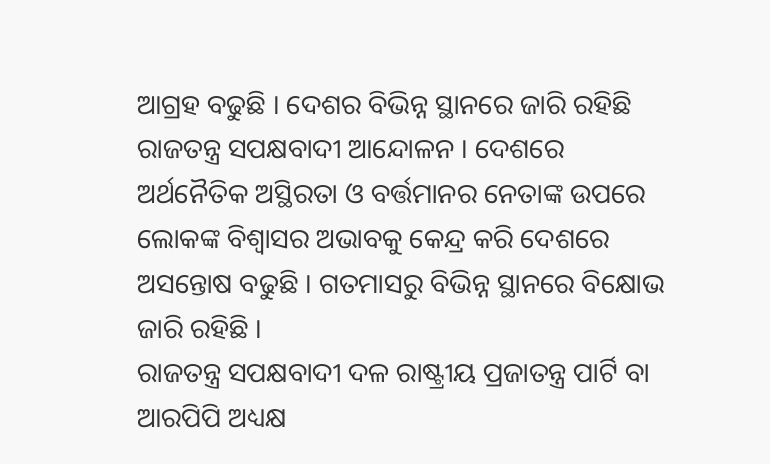ଆଗ୍ରହ ବଢୁଛି । ଦେଶର ବିଭିନ୍ନ ସ୍ଥାନରେ ଜାରି ରହିଛି ରାଜତନ୍ତ୍ର ସପକ୍ଷବାଦୀ ଆନ୍ଦୋଳନ । ଦେଶରେ ଅର୍ଥନୈତିକ ଅସ୍ଥିରତା ଓ ବର୍ତ୍ତମାନର ନେତାଙ୍କ ଉପରେ ଲୋକଙ୍କ ବିଶ୍ବାସର ଅଭାବକୁ କେନ୍ଦ୍ର କରି ଦେଶରେ ଅସନ୍ତୋଷ ବଢୁଛି । ଗତମାସରୁ ବିଭିନ୍ନ ସ୍ଥାନରେ ବିକ୍ଷୋଭ ଜାରି ରହିଛି ।
ରାଜତନ୍ତ୍ର ସପକ୍ଷବାଦୀ ଦଳ ରାଷ୍ଟ୍ରୀୟ ପ୍ରଜାତନ୍ତ୍ର ପାର୍ଟି ବା ଆରପିପି ଅଧ୍ୟକ୍ଷ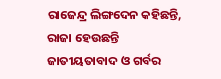ରାଜେନ୍ଦ୍ର ଲିଙ୍ଗଦେନ କହିଛନ୍ତି, ରାଜା ହେଉଛନ୍ତି ଜାତୀୟତାବାଦ ଓ ଗର୍ବର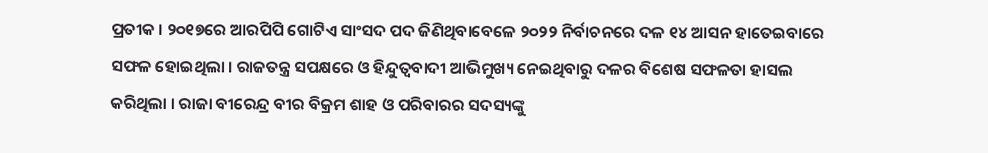ପ୍ରତୀକ । ୨୦୧୭ରେ ଆରପିପି ଗୋଟିଏ ସାଂସଦ ପଦ ଜିଣିଥିବାବେଳେ ୨୦୨୨ ନିର୍ବାଚନରେ ଦଳ ୧୪ ଆସନ ହାତେଇବାରେ ସଫଳ ହୋଇଥିଲା । ରାଜତନ୍ତ୍ର ସପକ୍ଷରେ ଓ ହିନ୍ଦୁତ୍ବବାଦୀ ଆଭିମୁଖ୍ୟ ନେଇଥିବାରୁ ଦଳର ବିଶେଷ ସଫଳତା ହାସଲ କରିଥିଲା । ରାଜା ବୀରେନ୍ଦ୍ର ବୀର ବିକ୍ରମ ଶାହ ଓ ପରିବାରର ସଦସ୍ୟଙ୍କୁ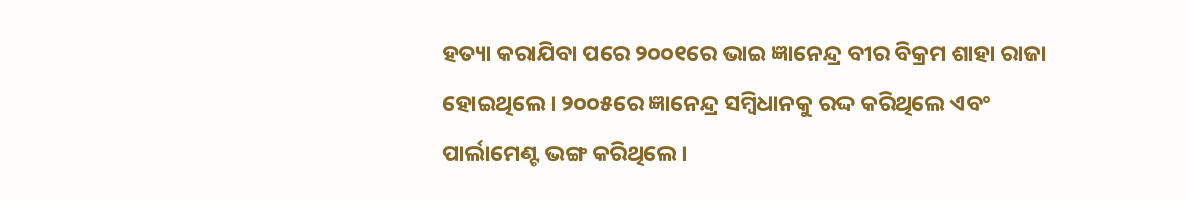ହତ୍ୟା କରାଯିବା ପରେ ୨୦୦୧ରେ ଭାଇ ଜ୍ଞାନେନ୍ଦ୍ର ବୀର ବିକ୍ରମ ଶାହା ରାଜା ହୋଇଥିଲେ । ୨୦୦୫ରେ ଜ୍ଞାନେନ୍ଦ୍ର ସମ୍ବିଧାନକୁ ରଦ୍ଦ କରିଥିଲେ ଏବଂ ପାର୍ଲାମେଣ୍ଟ ଭଙ୍ଗ କରିଥିଲେ ।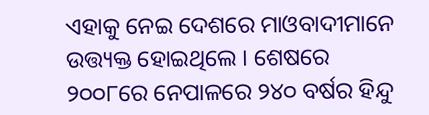ଏହାକୁ ନେଇ ଦେଶରେ ମାଓବାଦୀମାନେ ଉତ୍ତ୍ୟକ୍ତ ହୋଇଥିଲେ । ଶେଷରେ ୨୦୦୮ରେ ନେପାଳରେ ୨୪୦ ବର୍ଷର ହିନ୍ଦୁ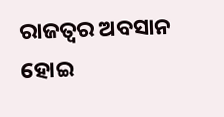ରାଜତ୍ବର ଅବସାନ ହୋଇ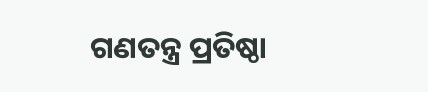ଗଣତନ୍ତ୍ର ପ୍ରତିଷ୍ଠା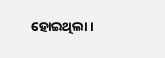ହୋଇଥିଲା ।